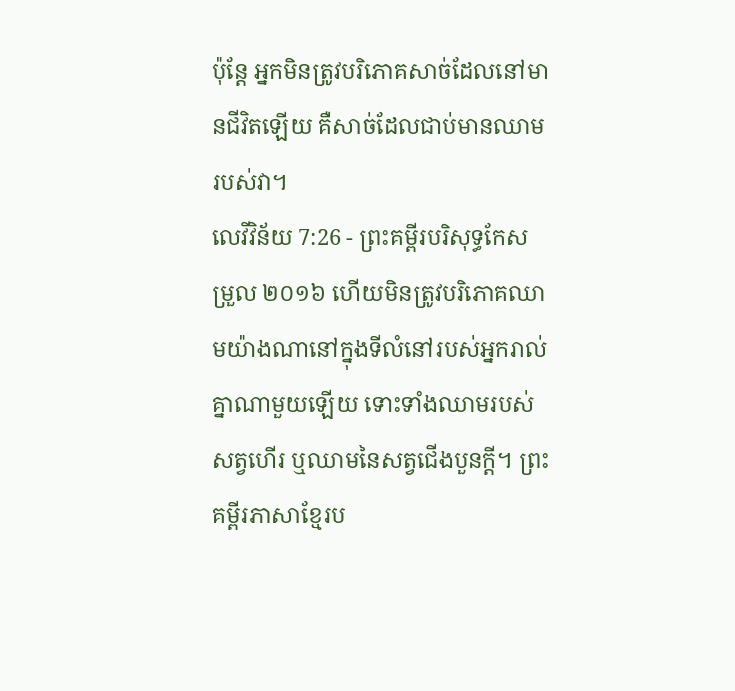ប៉ុន្ដែ អ្នកមិនត្រូវបរិភោគសាច់ដែលនៅមានជីវិតឡើយ គឺសាច់ដែលជាប់មានឈាមរបស់វា។
លេវីវិន័យ 7:26 - ព្រះគម្ពីរបរិសុទ្ធកែសម្រួល ២០១៦ ហើយមិនត្រូវបរិភោគឈាមយ៉ាងណានៅក្នុងទីលំនៅរបស់អ្នករាល់គ្នាណាមួយឡើយ ទោះទាំងឈាមរបស់សត្វហើរ ឬឈាមនៃសត្វជើងបួនក្តី។ ព្រះគម្ពីរភាសាខ្មែរប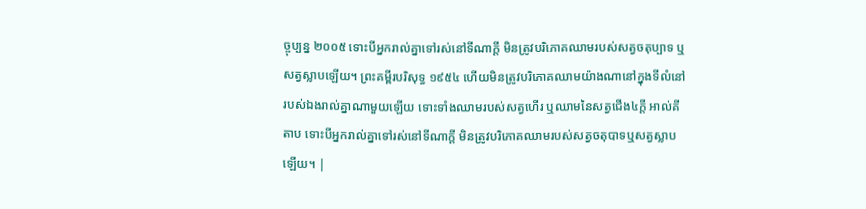ច្ចុប្បន្ន ២០០៥ ទោះបីអ្នករាល់គ្នាទៅរស់នៅទីណាក្ដី មិនត្រូវបរិភោគឈាមរបស់សត្វចតុប្បាទ ឬសត្វស្លាបឡើយ។ ព្រះគម្ពីរបរិសុទ្ធ ១៩៥៤ ហើយមិនត្រូវបរិភោគឈាមយ៉ាងណានៅក្នុងទីលំនៅរបស់ឯងរាល់គ្នាណាមួយឡើយ ទោះទាំងឈាមរបស់សត្វហើរ ឬឈាមនៃសត្វជើង៤ក្តី អាល់គីតាប ទោះបីអ្នករាល់គ្នាទៅរស់នៅទីណាក្តី មិនត្រូវបរិភោគឈាមរបស់សត្វចតុបាទឬសត្វស្លាបឡើយ។ |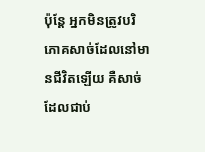ប៉ុន្ដែ អ្នកមិនត្រូវបរិភោគសាច់ដែលនៅមានជីវិតឡើយ គឺសាច់ដែលជាប់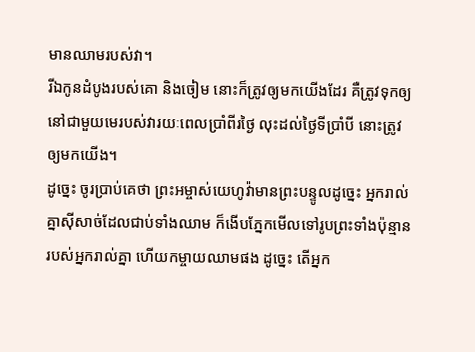មានឈាមរបស់វា។
រីឯកូនដំបូងរបស់គោ និងចៀម នោះក៏ត្រូវឲ្យមកយើងដែរ គឺត្រូវទុកឲ្យនៅជាមួយមេរបស់វារយៈពេលប្រាំពីរថ្ងៃ លុះដល់ថ្ងៃទីប្រាំបី នោះត្រូវឲ្យមកយើង។
ដូច្នេះ ចូរប្រាប់គេថា ព្រះអម្ចាស់យេហូវ៉ាមានព្រះបន្ទូលដូច្នេះ អ្នករាល់គ្នាស៊ីសាច់ដែលជាប់ទាំងឈាម ក៏ងើបភ្នែកមើលទៅរូបព្រះទាំងប៉ុន្មានរបស់អ្នករាល់គ្នា ហើយកម្ចាយឈាមផង ដូច្នេះ តើអ្នក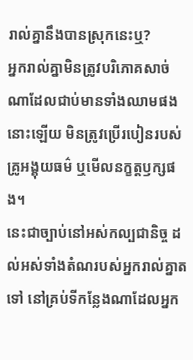រាល់គ្នានឹងបានស្រុកនេះឬ?
អ្នករាល់គ្នាមិនត្រូវបរិភោគសាច់ណាដែលជាប់មានទាំងឈាមផងនោះឡើយ មិនត្រូវប្រើរបៀនរបស់គ្រូអង្គុយធម៌ ឬមើលនក្ខត្តឫក្សផង។
នេះជាច្បាប់នៅអស់កល្បជានិច្ច ដល់អស់ទាំងតំណរបស់អ្នករាល់គ្នាតទៅ នៅគ្រប់ទីកន្លែងណាដែលអ្នក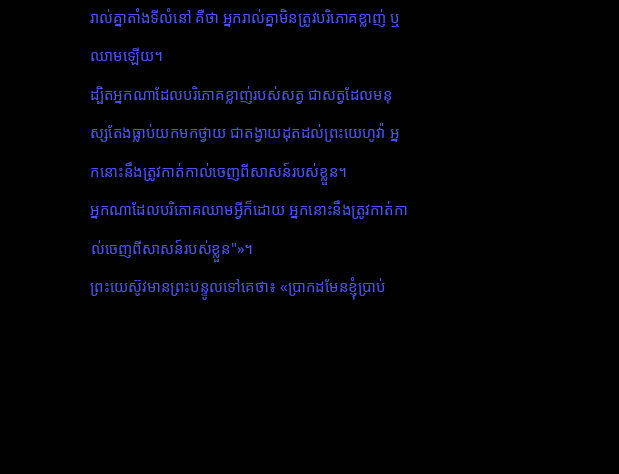រាល់គ្នាតាំងទីលំនៅ គឺថា អ្នករាល់គ្នាមិនត្រូវបរិភោគខ្លាញ់ ឬឈាមឡើយ។
ដ្បិតអ្នកណាដែលបរិភោគខ្លាញ់របស់សត្វ ជាសត្វដែលមនុស្សតែងធ្លាប់យកមកថ្វាយ ជាតង្វាយដុតដល់ព្រះយេហូវ៉ា អ្នកនោះនឹងត្រូវកាត់កាល់ចេញពីសាសន៍របស់ខ្លួន។
អ្នកណាដែលបរិភោគឈាមអ្វីក៏ដោយ អ្នកនោះនឹងត្រូវកាត់កាល់ចេញពីសាសន៍របស់ខ្លួន"»។
ព្រះយេស៊ូវមានព្រះបន្ទូលទៅគេថា៖ «ប្រាកដមែនខ្ញុំប្រាប់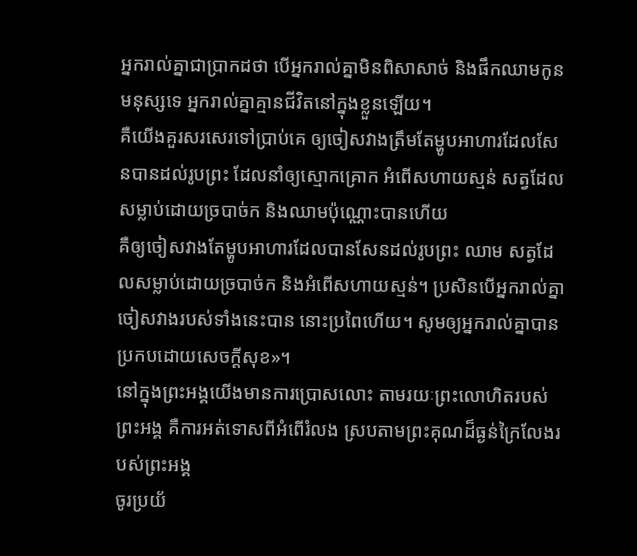អ្នករាល់គ្នាជាប្រាកដថា បើអ្នករាល់គ្នាមិនពិសាសាច់ និងផឹកឈាមកូនមនុស្សទេ អ្នករាល់គ្នាគ្មានជីវិតនៅក្នុងខ្លួនឡើយ។
គឺយើងគួរសរសេរទៅប្រាប់គេ ឲ្យចៀសវាងត្រឹមតែម្ហូបអាហារដែលសែនបានដល់រូបព្រះ ដែលនាំឲ្យស្មោកគ្រោក អំពើសហាយស្មន់ សត្វដែលសម្លាប់ដោយច្របាច់ក និងឈាមប៉ុណ្ណោះបានហើយ
គឺឲ្យចៀសវាងតែម្ហូបអាហារដែលបានសែនដល់រូបព្រះ ឈាម សត្វដែលសម្លាប់ដោយច្របាច់ក និងអំពើសហាយស្មន់។ ប្រសិនបើអ្នករាល់គ្នាចៀសវាងរបស់ទាំងនេះបាន នោះប្រពៃហើយ។ សូមឲ្យអ្នករាល់គ្នាបានប្រកបដោយសេចក្តីសុខ»។
នៅក្នុងព្រះអង្គយើងមានការប្រោសលោះ តាមរយៈព្រះលោហិតរបស់ព្រះអង្គ គឺការអត់ទោសពីអំពើរំលង ស្របតាមព្រះគុណដ៏ធ្ងន់ក្រៃលែងរបស់ព្រះអង្គ
ចូរប្រយ័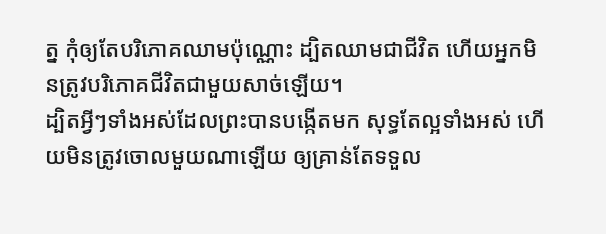ត្ន កុំឲ្យតែបរិភោគឈាមប៉ុណ្ណោះ ដ្បិតឈាមជាជីវិត ហើយអ្នកមិនត្រូវបរិភោគជីវិតជាមួយសាច់ឡើយ។
ដ្បិតអ្វីៗទាំងអស់ដែលព្រះបានបង្កើតមក សុទ្ធតែល្អទាំងអស់ ហើយមិនត្រូវចោលមួយណាឡើយ ឲ្យគ្រាន់តែទទួល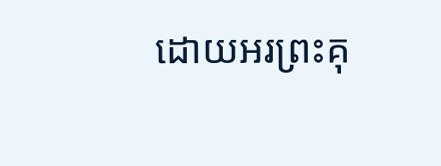ដោយអរព្រះគុ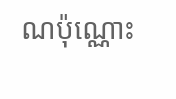ណប៉ុណ្ណោះ